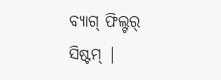ବ୍ୟାଗ୍ ଫିଲ୍ଟର୍ ସିଷ୍ଟମ୍ |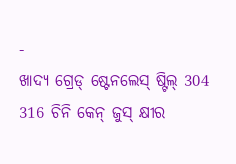-
ଖାଦ୍ୟ ଗ୍ରେଡ୍ ଷ୍ଟେନଲେସ୍ ଷ୍ଟିଲ୍ 304 316 ଚିନି କେନ୍ ଜୁସ୍ କ୍ଷୀର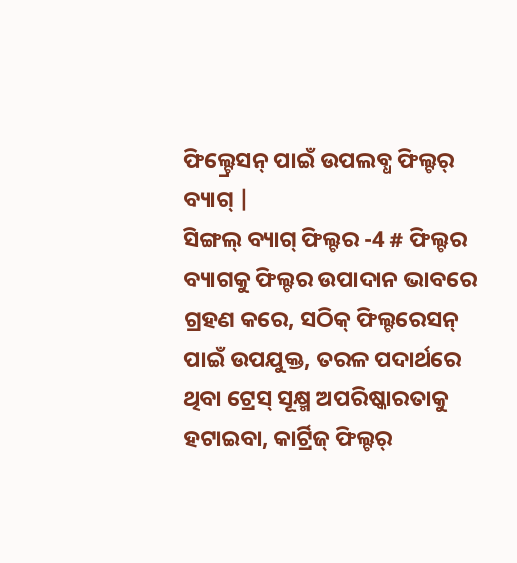ଫିଲ୍ଟ୍ରେସନ୍ ପାଇଁ ଉପଲବ୍ଧ ଫିଲ୍ଟର୍ ବ୍ୟାଗ୍ |
ସିଙ୍ଗଲ୍ ବ୍ୟାଗ୍ ଫିଲ୍ଟର -4 # ଫିଲ୍ଟର ବ୍ୟାଗକୁ ଫିଲ୍ଟର ଉପାଦାନ ଭାବରେ ଗ୍ରହଣ କରେ, ସଠିକ୍ ଫିଲ୍ଟରେସନ୍ ପାଇଁ ଉପଯୁକ୍ତ, ତରଳ ପଦାର୍ଥରେ ଥିବା ଟ୍ରେସ୍ ସୂକ୍ଷ୍ମ ଅପରିଷ୍କାରତାକୁ ହଟାଇବା, କାର୍ଟ୍ରିଜ୍ ଫିଲ୍ଟର୍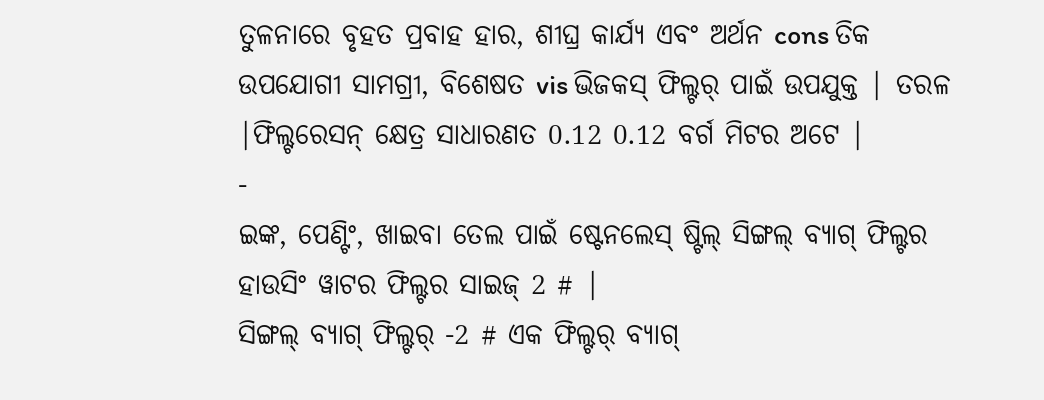ତୁଳନାରେ ବୃହତ ପ୍ରବାହ ହାର, ଶୀଘ୍ର କାର୍ଯ୍ୟ ଏବଂ ଅର୍ଥନ cons ତିକ ଉପଯୋଗୀ ସାମଗ୍ରୀ, ବିଶେଷତ vis ଭିଜକସ୍ ଫିଲ୍ଟର୍ ପାଇଁ ଉପଯୁକ୍ତ | ତରଳ |ଫିଲ୍ଟରେସନ୍ କ୍ଷେତ୍ର ସାଧାରଣତ 0.12 0.12 ବର୍ଗ ମିଟର ଅଟେ |
-
ଇଙ୍କ, ପେଣ୍ଟିଂ, ଖାଇବା ତେଲ ପାଇଁ ଷ୍ଟେନଲେସ୍ ଷ୍ଟିଲ୍ ସିଙ୍ଗଲ୍ ବ୍ୟାଗ୍ ଫିଲ୍ଟର ହାଉସିଂ ୱାଟର ଫିଲ୍ଟର ସାଇଜ୍ 2 # |
ସିଙ୍ଗଲ୍ ବ୍ୟାଗ୍ ଫିଲ୍ଟର୍ -2 # ଏକ ଫିଲ୍ଟର୍ ବ୍ୟାଗ୍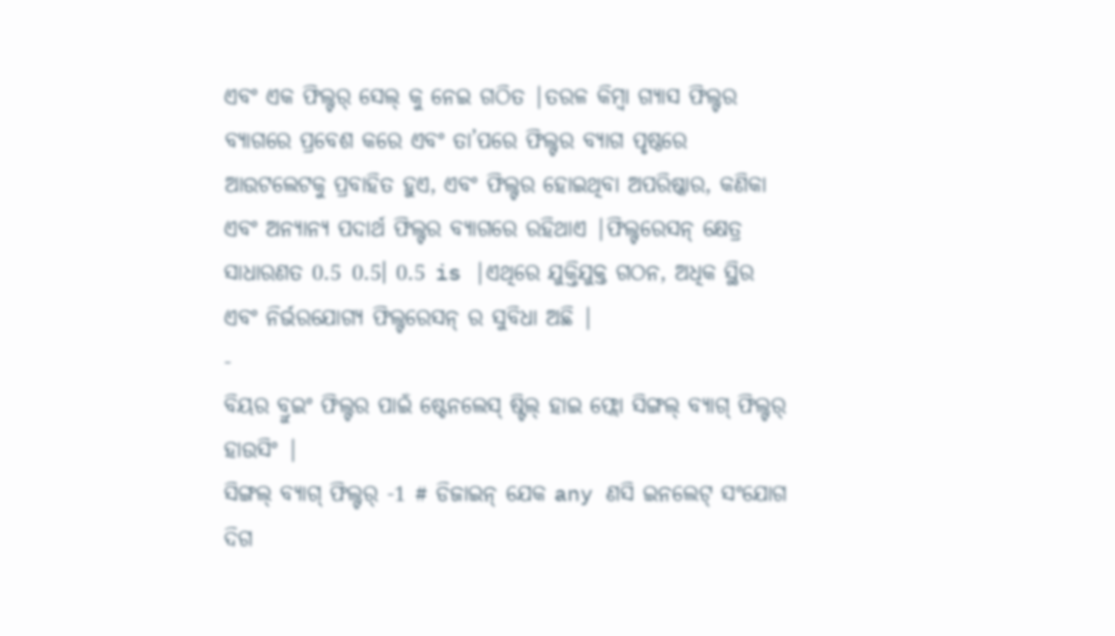ଏବଂ ଏକ ଫିଲ୍ଟର୍ ସେଲ୍ କୁ ନେଇ ଗଠିତ |ତରଳ କିମ୍ବା ଗ୍ୟାସ ଫିଲ୍ଟର ବ୍ୟାଗରେ ପ୍ରବେଶ କରେ ଏବଂ ତା’ପରେ ଫିଲ୍ଟର ବ୍ୟାଗ ପୃଷ୍ଠରେ ଆଉଟଲେଟକୁ ପ୍ରବାହିତ ହୁଏ, ଏବଂ ଫିଲ୍ଟର ହୋଇଥିବା ଅପରିଷ୍କାର, କଣିକା ଏବଂ ଅନ୍ୟାନ୍ୟ ପଦାର୍ଥ ଫିଲ୍ଟର ବ୍ୟାଗରେ ରହିଥାଏ |ଫିଲ୍ଟରେସନ୍ କ୍ଷେତ୍ର ସାଧାରଣତ 0.5 0.5। 0.5 is |ଏଥିରେ ଯୁକ୍ତିଯୁକ୍ତ ଗଠନ, ଅଧିକ ସ୍ଥିର ଏବଂ ନିର୍ଭରଯୋଗ୍ୟ ଫିଲ୍ଟରେସନ୍ ର ସୁବିଧା ଅଛି |
-
ବିୟର ବ୍ରୁଇଂ ଫିଲ୍ଟର ପାଇଁ ଷ୍ଟେନଲେସ୍ ଷ୍ଟିଲ୍ ହାଇ ଫ୍ଲୋ ସିଙ୍ଗଲ୍ ବ୍ୟାଗ୍ ଫିଲ୍ଟର୍ ହାଉସିଂ |
ସିଙ୍ଗଲ୍ ବ୍ୟାଗ୍ ଫିଲ୍ଟର୍ -1 # ଡିଜାଇନ୍ ଯେକ any ଣସି ଇନଲେଟ୍ ସଂଯୋଗ ଦିଗ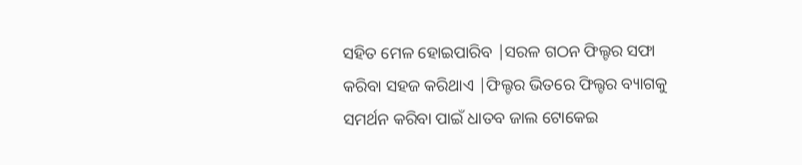ସହିତ ମେଳ ହୋଇପାରିବ |ସରଳ ଗଠନ ଫିଲ୍ଟର ସଫା କରିବା ସହଜ କରିଥାଏ |ଫିଲ୍ଟର ଭିତରେ ଫିଲ୍ଟର ବ୍ୟାଗକୁ ସମର୍ଥନ କରିବା ପାଇଁ ଧାତବ ଜାଲ ଟୋକେଇ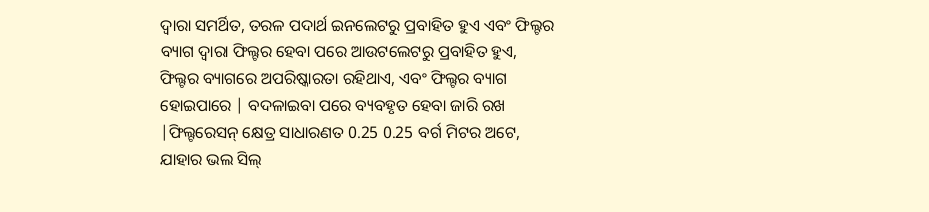ଦ୍ୱାରା ସମର୍ଥିତ, ତରଳ ପଦାର୍ଥ ଇନଲେଟରୁ ପ୍ରବାହିତ ହୁଏ ଏବଂ ଫିଲ୍ଟର ବ୍ୟାଗ ଦ୍ୱାରା ଫିଲ୍ଟର ହେବା ପରେ ଆଉଟଲେଟରୁ ପ୍ରବାହିତ ହୁଏ, ଫିଲ୍ଟର ବ୍ୟାଗରେ ଅପରିଷ୍କାରତା ରହିଥାଏ, ଏବଂ ଫିଲ୍ଟର ବ୍ୟାଗ ହୋଇପାରେ | ବଦଳାଇବା ପରେ ବ୍ୟବହୃତ ହେବା ଜାରି ରଖ |ଫିଲ୍ଟରେସନ୍ କ୍ଷେତ୍ର ସାଧାରଣତ 0.25 0.25 ବର୍ଗ ମିଟର ଅଟେ, ଯାହାର ଭଲ ସିଲ୍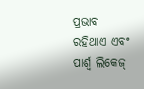ପ୍ରଭାବ ରହିଥାଏ ଏବଂ ପାର୍ଶ୍ୱ ଲିକେଜ୍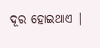ଦୂର ହୋଇଥାଏ |